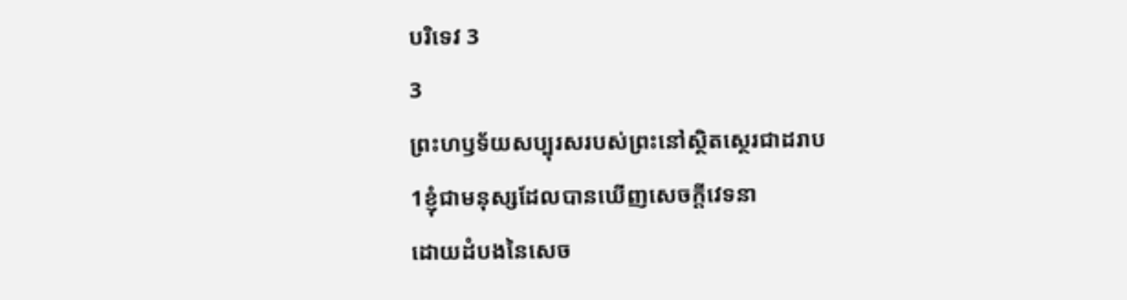បរិទេវ 3
3
ព្រះហឫទ័យសប្បុរសរបស់ព្រះនៅស្ថិតស្ថេរជាដរាប
1ខ្ញុំជាមនុស្សដែលបានឃើញសេចក្ដីវេទនា
ដោយដំបងនៃសេច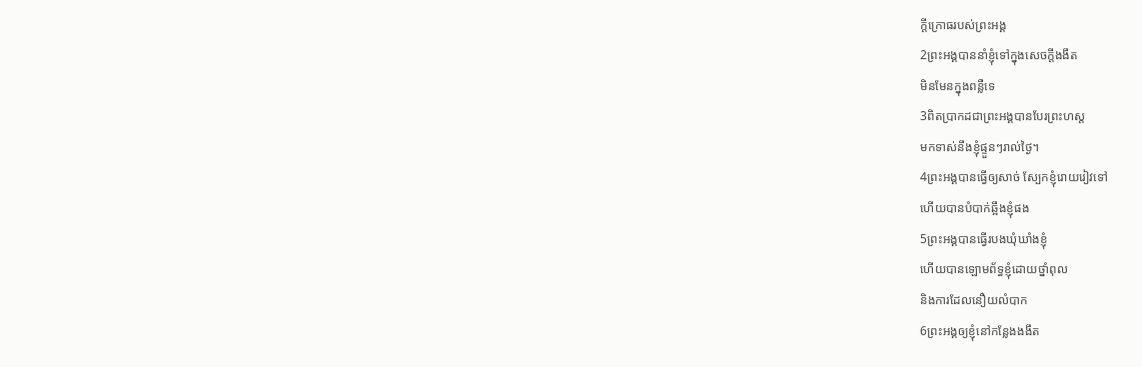ក្ដីក្រោធរបស់ព្រះអង្គ
2ព្រះអង្គបាននាំខ្ញុំទៅក្នុងសេចក្ដីងងឹត
មិនមែនក្នុងពន្លឺទេ
3ពិតប្រាកដជាព្រះអង្គបានបែរព្រះហស្ត
មកទាស់នឹងខ្ញុំផ្ទួនៗរាល់ថ្ងៃ។
4ព្រះអង្គបានធ្វើឲ្យសាច់ ស្បែកខ្ញុំរោយរៀវទៅ
ហើយបានបំបាក់ឆ្អឹងខ្ញុំផង
5ព្រះអង្គបានធ្វើរបងឃុំឃាំងខ្ញុំ
ហើយបានឡោមព័ទ្ធខ្ញុំដោយថ្នាំពុល
និងការដែលនឿយលំបាក
6ព្រះអង្គឲ្យខ្ញុំនៅកន្លែងងងឹត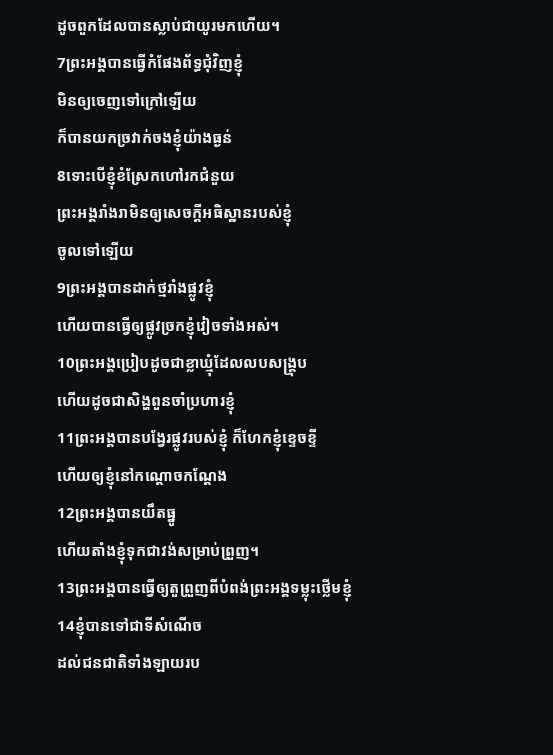ដូចពួកដែលបានស្លាប់ជាយូរមកហើយ។
7ព្រះអង្គបានធ្វើកំផែងព័ទ្ធជុំវិញខ្ញុំ
មិនឲ្យចេញទៅក្រៅឡើយ
ក៏បានយកច្រវាក់ចងខ្ញុំយ៉ាងធ្ងន់
8ទោះបើខ្ញុំខំស្រែកហៅរកជំនួយ
ព្រះអង្គរាំងរាមិនឲ្យសេចក្ដីអធិស្ឋានរបស់ខ្ញុំ
ចូលទៅឡើយ
9ព្រះអង្គបានដាក់ថ្មរាំងផ្លូវខ្ញុំ
ហើយបានធ្វើឲ្យផ្លូវច្រកខ្ញុំវៀចទាំងអស់។
10ព្រះអង្គប្រៀបដូចជាខ្លាឃ្មុំដែលលបសង្គ្រុប
ហើយដូចជាសិង្ហពួនចាំប្រហារខ្ញុំ
11ព្រះអង្គបានបង្វែរផ្លូវរបស់ខ្ញុំ ក៏ហែកខ្ញុំខ្ទេចខ្ទី
ហើយឲ្យខ្ញុំនៅកណ្ដោចកណ្ដែង
12ព្រះអង្គបានយឹតធ្នូ
ហើយតាំងខ្ញុំទុកជាវង់សម្រាប់ព្រួញ។
13ព្រះអង្គបានធ្វើឲ្យតួព្រួញពីបំពង់ព្រះអង្គទម្លុះថ្លើមខ្ញុំ
14ខ្ញុំបានទៅជាទីសំណើច
ដល់ជនជាតិទាំងឡាយរប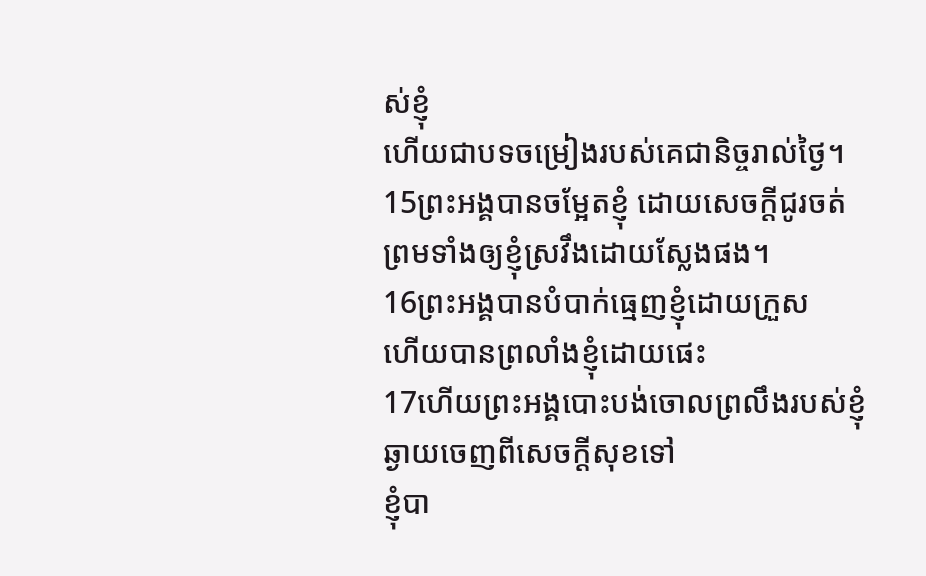ស់ខ្ញុំ
ហើយជាបទចម្រៀងរបស់គេជានិច្ចរាល់ថ្ងៃ។
15ព្រះអង្គបានចម្អែតខ្ញុំ ដោយសេចក្ដីជូរចត់
ព្រមទាំងឲ្យខ្ញុំស្រវឹងដោយស្លែងផង។
16ព្រះអង្គបានបំបាក់ធ្មេញខ្ញុំដោយក្រួស
ហើយបានព្រលាំងខ្ញុំដោយផេះ
17ហើយព្រះអង្គបោះបង់ចោលព្រលឹងរបស់ខ្ញុំ
ឆ្ងាយចេញពីសេចក្ដីសុខទៅ
ខ្ញុំបា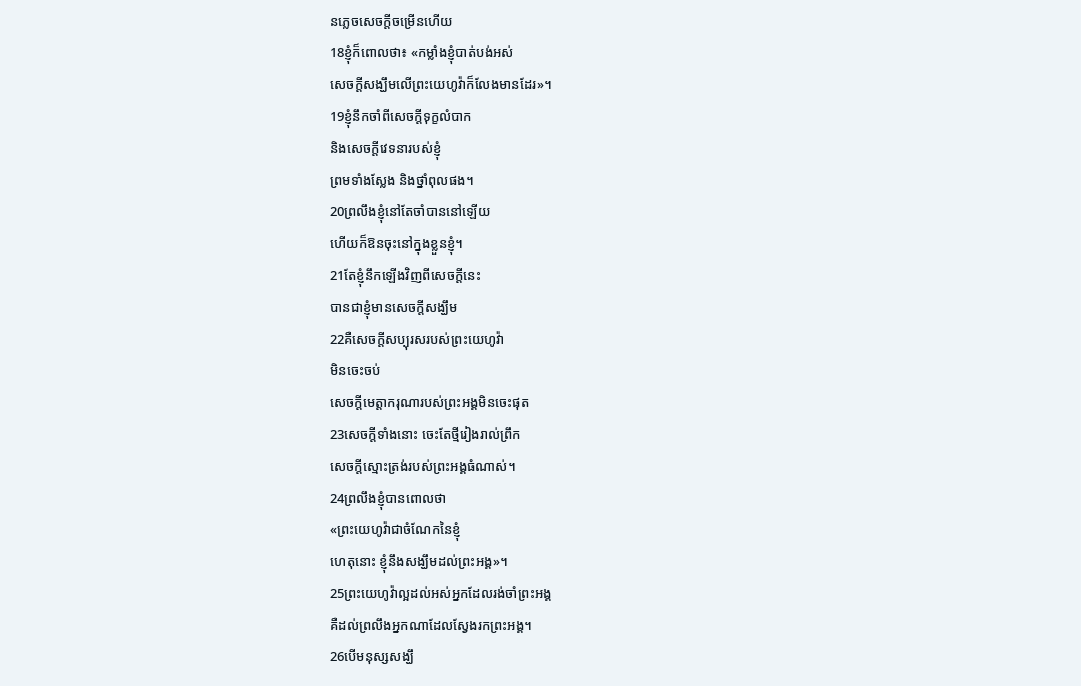នភ្លេចសេចក្ដីចម្រើនហើយ
18ខ្ញុំក៏ពោលថា៖ «កម្លាំងខ្ញុំបាត់បង់អស់
សេចក្ដីសង្ឃឹមលើព្រះយេហូវ៉ាក៏លែងមានដែរ»។
19ខ្ញុំនឹកចាំពីសេចក្ដីទុក្ខលំបាក
និងសេចក្ដីវេទនារបស់ខ្ញុំ
ព្រមទាំងស្លែង និងថ្នាំពុលផង។
20ព្រលឹងខ្ញុំនៅតែចាំបាននៅឡើយ
ហើយក៏ឱនចុះនៅក្នុងខ្លួនខ្ញុំ។
21តែខ្ញុំនឹកឡើងវិញពីសេចក្ដីនេះ
បានជាខ្ញុំមានសេចក្ដីសង្ឃឹម
22គឺសេចក្ដីសប្បុរសរបស់ព្រះយេហូវ៉ា
មិនចេះចប់
សេចក្ដីមេត្តាករុណារបស់ព្រះអង្គមិនចេះផុត
23សេចក្ដីទាំងនោះ ចេះតែថ្មីរៀងរាល់ព្រឹក
សេចក្ដីស្មោះត្រង់របស់ព្រះអង្គធំណាស់។
24ព្រលឹងខ្ញុំបានពោលថា
«ព្រះយេហូវ៉ាជាចំណែកនៃខ្ញុំ
ហេតុនោះ ខ្ញុំនឹងសង្ឃឹមដល់ព្រះអង្គ»។
25ព្រះយេហូវ៉ាល្អដល់អស់អ្នកដែលរង់ចាំព្រះអង្គ
គឺដល់ព្រលឹងអ្នកណាដែលស្វែងរកព្រះអង្គ។
26បើមនុស្សសង្ឃឹ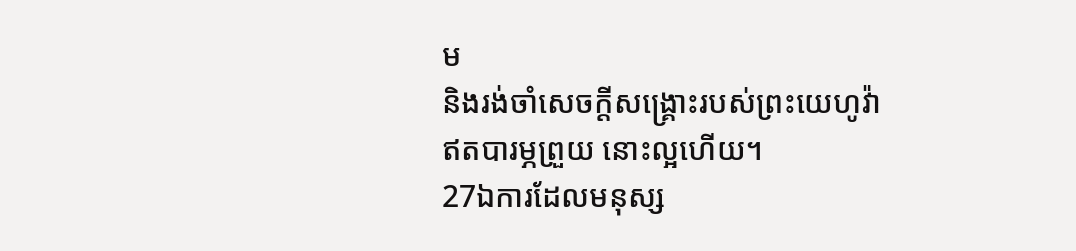ម
និងរង់ចាំសេចក្ដីសង្គ្រោះរបស់ព្រះយេហូវ៉ា
ឥតបារម្ភព្រួយ នោះល្អហើយ។
27ឯការដែលមនុស្ស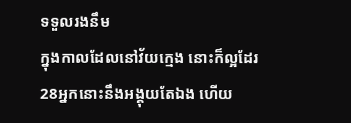ទទួលរងនឹម
ក្នុងកាលដែលនៅវ័យក្មេង នោះក៏ល្អដែរ
28អ្នកនោះនឹងអង្គុយតែឯង ហើយ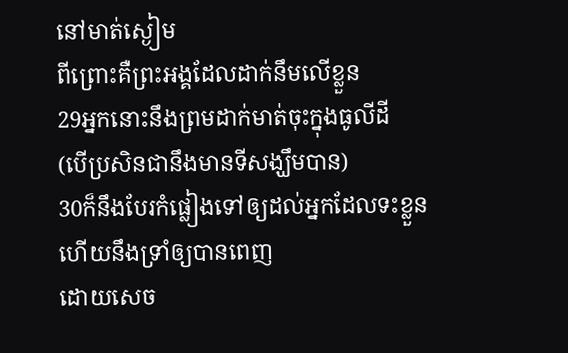នៅមាត់ស្ងៀម
ពីព្រោះគឺព្រះអង្គដែលដាក់នឹមលើខ្លួន
29អ្នកនោះនឹងព្រមដាក់មាត់ចុះក្នុងធូលីដី
(បើប្រសិនជានឹងមានទីសង្ឃឹមបាន)
30ក៏នឹងបែរកំផ្លៀងទៅឲ្យដល់អ្នកដែលទះខ្លួន
ហើយនឹងទ្រាំឲ្យបានពេញ
ដោយសេច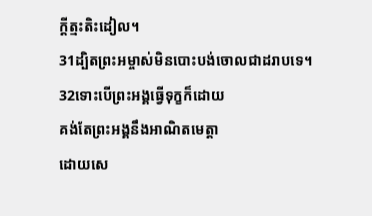ក្ដីត្មះតិះដៀល។
31ដ្បិតព្រះអម្ចាស់មិនបោះបង់ចោលជាដរាបទេ។
32ទោះបើព្រះអង្គធ្វើទុក្ខក៏ដោយ
គង់តែព្រះអង្គនឹងអាណិតមេត្តា
ដោយសេ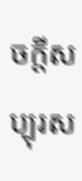ចក្ដីសប្បុរស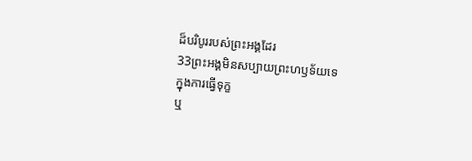ដ៏បរិបូររបស់ព្រះអង្គដែរ
33ព្រះអង្គមិនសប្បាយព្រះហឫទ័យទេ
ក្នុងការធ្វើទុក្ខ
ឬ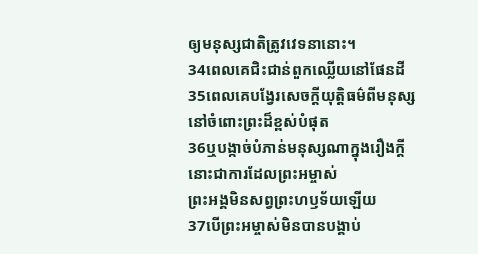ឲ្យមនុស្សជាតិត្រូវវេទនានោះ។
34ពេលគេជិះជាន់ពួកឈ្លើយនៅផែនដី
35ពេលគេបង្វែរសេចក្ដីយុត្តិធម៌ពីមនុស្ស
នៅចំពោះព្រះដ៏ខ្ពស់បំផុត
36ឬបង្កាច់បំភាន់មនុស្សណាក្នុងរឿងក្តី
នោះជាការដែលព្រះអម្ចាស់
ព្រះអង្គមិនសព្វព្រះហឫទ័យឡើយ
37បើព្រះអម្ចាស់មិនបានបង្គាប់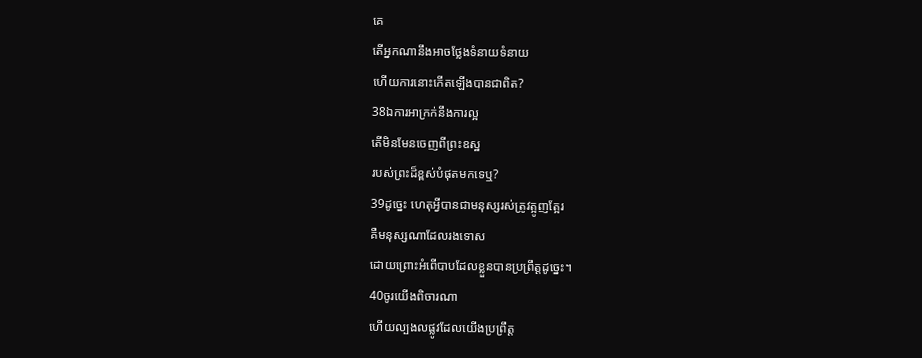គេ
តើអ្នកណានឹងអាចថ្លែងទំនាយទំនាយ
ហើយការនោះកើតឡើងបានជាពិត?
38ឯការអាក្រក់នឹងការល្អ
តើមិនមែនចេញពីព្រះឧស្ឋ
របស់ព្រះដ៏ខ្ពស់បំផុតមកទេឬ?
39ដូច្នេះ ហេតុអ្វីបានជាមនុស្សរស់ត្រូវត្អូញត្អែរ
គឺមនុស្សណាដែលរងទោស
ដោយព្រោះអំពើបាបដែលខ្លួនបានប្រព្រឹត្តដូច្នេះ។
40ចូរយើងពិចារណា
ហើយល្បងលផ្លូវដែលយើងប្រព្រឹត្ត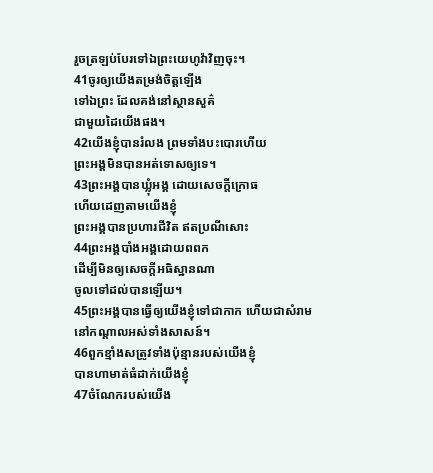រួចត្រឡប់បែរទៅឯព្រះយេហូវ៉ាវិញចុះ។
41ចូរឲ្យយើងតម្រង់ចិត្តឡើង
ទៅឯព្រះ ដែលគង់នៅស្ថានសួគ៌
ជាមួយដៃយើងផង។
42យើងខ្ញុំបានរំលង ព្រមទាំងបះបោរហើយ
ព្រះអង្គមិនបានអត់ទោសឲ្យទេ។
43ព្រះអង្គបានឃ្លុំអង្គ ដោយសេចក្ដីក្រោធ
ហើយដេញតាមយើងខ្ញុំ
ព្រះអង្គបានប្រហារជីវិត ឥតប្រណីសោះ
44ព្រះអង្គបាំងអង្គដោយពពក
ដើម្បីមិនឲ្យសេចក្ដីអធិស្ឋានណា
ចូលទៅដល់បានឡើយ។
45ព្រះអង្គបានធ្វើឲ្យយើងខ្ញុំទៅជាកាក ហើយជាសំរាម
នៅកណ្ដាលអស់ទាំងសាសន៍។
46ពួកខ្មាំងសត្រូវទាំងប៉ុន្មានរបស់យើងខ្ញុំ
បានហាមាត់ធំដាក់យើងខ្ញុំ
47ចំណែករបស់យើង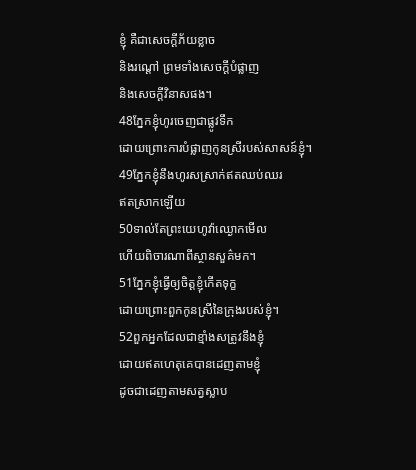ខ្ញុំ គឺជាសេចក្ដីភ័យខ្លាច
និងរណ្តៅ ព្រមទាំងសេចក្ដីបំផ្លាញ
និងសេចក្ដីវិនាសផង។
48ភ្នែកខ្ញុំហូរចេញជាផ្លូវទឹក
ដោយព្រោះការបំផ្លាញកូនស្រីរបស់សាសន៍ខ្ញុំ។
49ភ្នែកខ្ញុំនឹងហូរសស្រាក់ឥតឈប់ឈរ
ឥតស្រាកឡើយ
50ទាល់តែព្រះយេហូវ៉ាឈ្ងោកមើល
ហើយពិចារណាពីស្ថានសួគ៌មក។
51ភ្នែកខ្ញុំធ្វើឲ្យចិត្តខ្ញុំកើតទុក្ខ
ដោយព្រោះពួកកូនស្រីនៃក្រុងរបស់ខ្ញុំ។
52ពួកអ្នកដែលជាខ្មាំងសត្រូវនឹងខ្ញុំ
ដោយឥតហេតុគេបានដេញតាមខ្ញុំ
ដូចជាដេញតាមសត្វស្លាប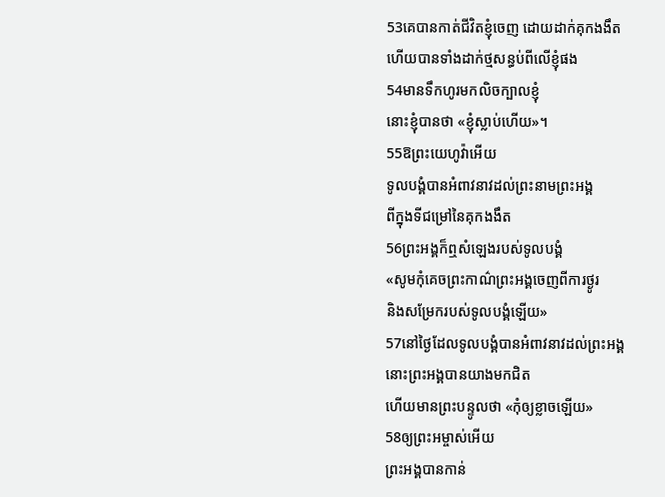53គេបានកាត់ជីវិតខ្ញុំចេញ ដោយដាក់គុកងងឹត
ហើយបានទាំងដាក់ថ្មសន្ធប់ពីលើខ្ញុំផង
54មានទឹកហូរមកលិចក្បាលខ្ញុំ
នោះខ្ញុំបានថា «ខ្ញុំស្លាប់ហើយ»។
55ឱព្រះយេហូវ៉ាអើយ
ទូលបង្គំបានអំពាវនាវដល់ព្រះនាមព្រះអង្គ
ពីក្នុងទីជម្រៅនៃគុកងងឹត
56ព្រះអង្គក៏ឮសំឡេងរបស់ទូលបង្គំ
«សូមកុំគេចព្រះកាណ៌ព្រះអង្គចេញពីការថ្ងូរ
និងសម្រែករបស់ទូលបង្គំឡើយ»
57នៅថ្ងៃដែលទូលបង្គំបានអំពាវនាវដល់ព្រះអង្គ
នោះព្រះអង្គបានយាងមកជិត
ហើយមានព្រះបន្ទូលថា «កុំឲ្យខ្លាចឡើយ»
58ឲ្យព្រះអម្ចាស់អើយ
ព្រះអង្គបានកាន់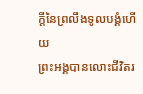ក្តីនៃព្រលឹងទូលបង្គំហើយ
ព្រះអង្គបានលោះជីវិតរ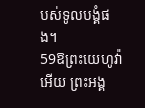បស់ទូលបង្គំផង។
59ឱព្រះយេហូវ៉ាអើយ ព្រះអង្គ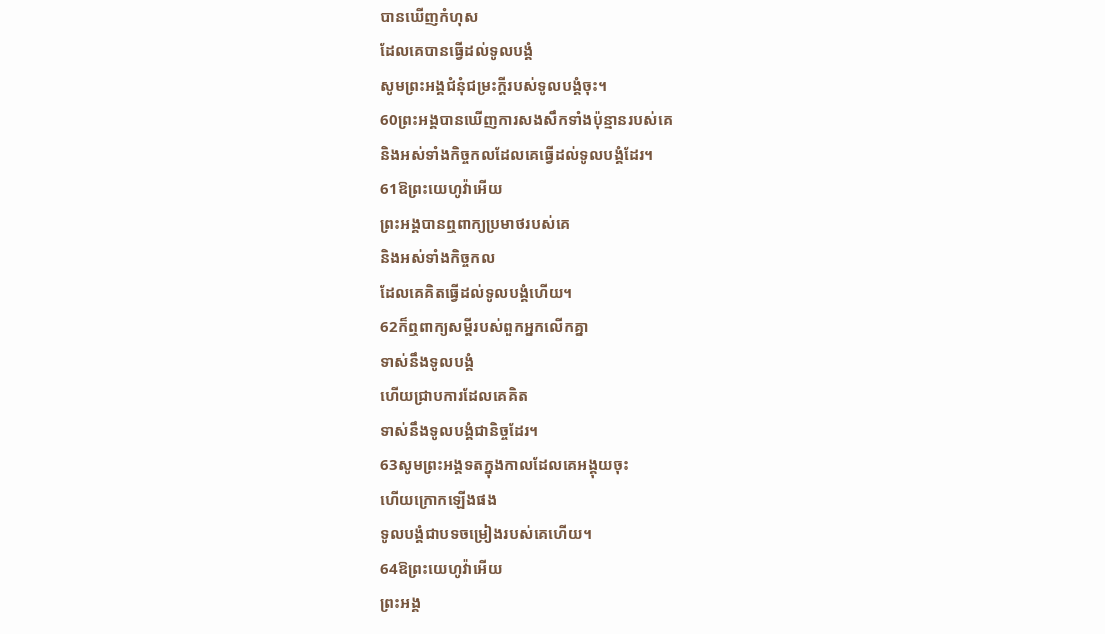បានឃើញកំហុស
ដែលគេបានធ្វើដល់ទូលបង្គំ
សូមព្រះអង្គជំនុំជម្រះក្តីរបស់ទូលបង្គំចុះ។
60ព្រះអង្គបានឃើញការសងសឹកទាំងប៉ុន្មានរបស់គេ
និងអស់ទាំងកិច្ចកលដែលគេធ្វើដល់ទូលបង្គំដែរ។
61ឱព្រះយេហូវ៉ាអើយ
ព្រះអង្គបានឮពាក្យប្រមាថរបស់គេ
និងអស់ទាំងកិច្ចកល
ដែលគេគិតធ្វើដល់ទូលបង្គំហើយ។
62ក៏ឮពាក្យសម្ដីរបស់ពួកអ្នកលើកគ្នា
ទាស់នឹងទូលបង្គំ
ហើយជ្រាបការដែលគេគិត
ទាស់នឹងទូលបង្គំជានិច្ចដែរ។
63សូមព្រះអង្គទតក្នុងកាលដែលគេអង្គុយចុះ
ហើយក្រោកឡើងផង
ទូលបង្គំជាបទចម្រៀងរបស់គេហើយ។
64ឱព្រះយេហូវ៉ាអើយ
ព្រះអង្គ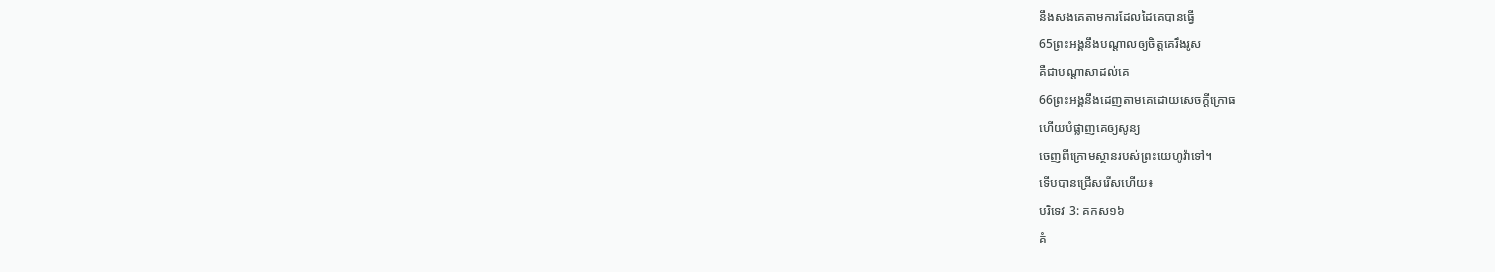នឹងសងគេតាមការដែលដៃគេបានធ្វើ
65ព្រះអង្គនឹងបណ្ដាលឲ្យចិត្តគេរឹងរូស
គឺជាបណ្ដាសាដល់គេ
66ព្រះអង្គនឹងដេញតាមគេដោយសេចក្ដីក្រោធ
ហើយបំផ្លាញគេឲ្យសូន្យ
ចេញពីក្រោមស្ថានរបស់ព្រះយេហូវ៉ាទៅ។
ទើបបានជ្រើសរើសហើយ៖
បរិទេវ 3: គកស១៦
គំ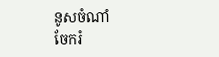នូសចំណាំ
ចែករំ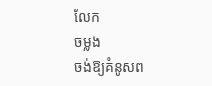លែក
ចម្លង
ចង់ឱ្យគំនូសព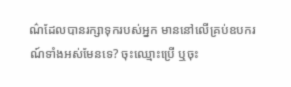ណ៌ដែលបានរក្សាទុករបស់អ្នក មាននៅលើគ្រប់ឧបករណ៍ទាំងអស់មែនទេ? ចុះឈ្មោះប្រើ ឬចុះ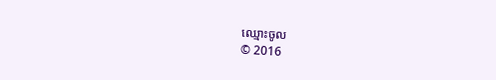ឈ្មោះចូល
© 2016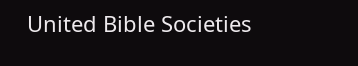United Bible Societies